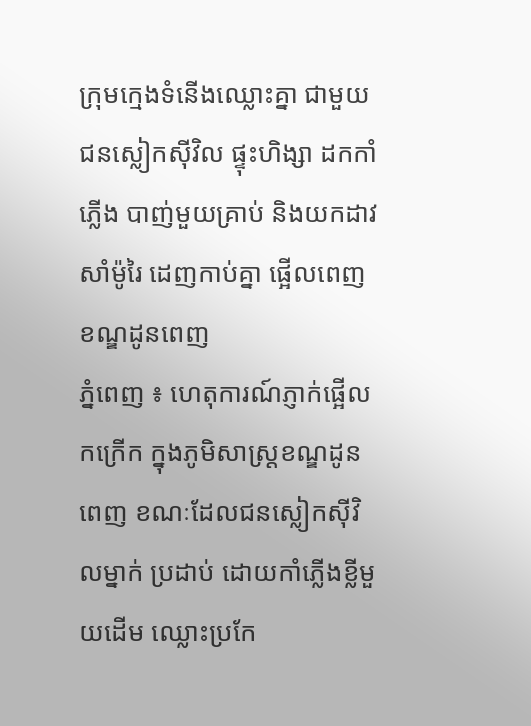ក្រុមក្មេងទំនើងឈ្លោះគ្នា ជាមួយជនស្លៀកស៊ីវិល ផ្ទុះហិង្សា ដកកាំភ្លើង បាញ់មួយគ្រាប់ និងយកដាវសាំម៉ូរៃ ដេញកាប់គ្នា ផ្អើលពេញ ខណ្ឌដូនពេញ
ភ្នំពេញ ៖ ហេតុការណ៍ភ្ញាក់ផ្អើលកក្រើក ក្នុងភូមិសាស្ត្រខណ្ឌដូនពេញ ខណៈដែលជនស្លៀកស៊ីវិលម្នាក់ ប្រដាប់ ដោយកាំភ្លើងខ្លីមួយដើម ឈ្លោះប្រកែ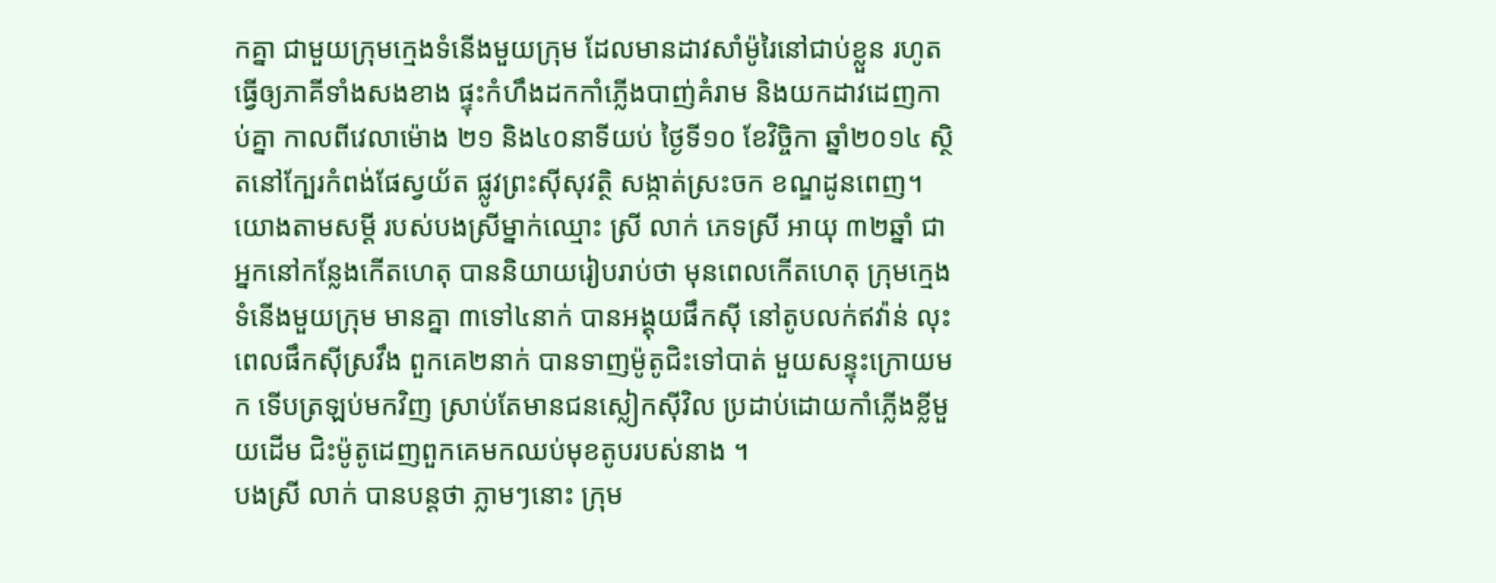កគ្នា ជាមួយក្រុមក្មេងទំនើងមួយក្រុម ដែលមានដាវសាំម៉ូរៃនៅជាប់ខ្លួន រហូត ធ្វើឲ្យភាគីទាំងសងខាង ផ្ទុះកំហឹងដកកាំភ្លើងបាញ់គំរាម និងយកដាវដេញកាប់គ្នា កាលពីវេលាម៉ោង ២១ និង៤០នាទីយប់ ថ្ងៃទី១០ ខែវិច្ចិកា ឆ្នាំ២០១៤ ស្ថិតនៅក្បែរកំពង់ផែស្វយ័ត ផ្លូវព្រះស៊ីសុវត្ថិ សង្កាត់ស្រះចក ខណ្ឌដូនពេញ។
យោងតាមសម្តី របស់បងស្រីម្នាក់ឈ្មោះ ស្រី លាក់ ភេទស្រី អាយុ ៣២ឆ្នាំ ជាអ្នកនៅកន្លែងកើតហេតុ បាននិយាយរៀបរាប់ថា មុនពេលកើតហេតុ ក្រុមក្មេងទំនើងមួយក្រុម មានគ្នា ៣ទៅ៤នាក់ បានអង្គុយផឹកស៊ី នៅតូបលក់ឥវ៉ាន់ លុះពេលផឹកស៊ីស្រវឹង ពួកគេ២នាក់ បានទាញម៉ូតូជិះទៅបាត់ មួយសន្ទុះក្រោយមក ទើបត្រឡប់មកវិញ ស្រាប់តែមានជនស្លៀកស៊ីវិល ប្រដាប់ដោយកាំភ្លើងខ្លីមួយដើម ជិះម៉ូតូដេញពួកគេមកឈប់មុខតូបរបស់នាង ។
បងស្រី លាក់ បានបន្តថា ភ្លាមៗនោះ ក្រុម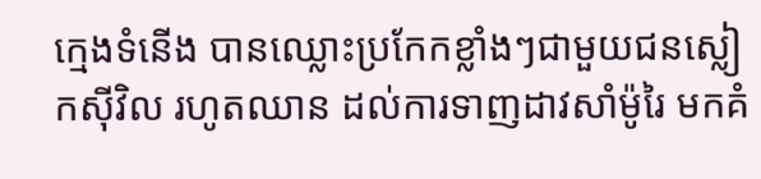ក្មេងទំនើង បានឈ្លោះប្រកែកខ្លាំងៗជាមួយជនស្លៀកស៊ីវិល រហូតឈាន ដល់ការទាញដាវសាំម៉ូរៃ មកគំ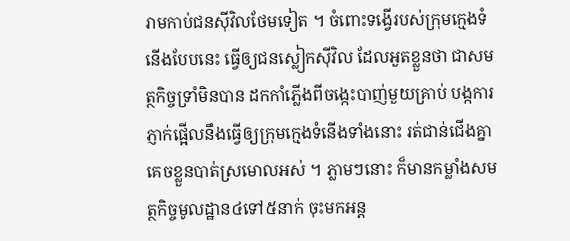រាមកាប់ជនស៊ីវិលថែមទៀត ។ ចំពោះទង្វើរបស់ក្រុមក្មេងទំនើងបែបនេះ ធ្វើឲ្យជនស្លៀកស៊ីវិល ដែលអួតខ្លួនថា ជាសមត្ថកិច្ចទ្រាំមិនបាន ដកកាំភ្លើងពីចង្កេះបាញ់មួយគ្រាប់ បង្កការភ្ញាក់ផ្អើលនឹងធ្វើឲ្យក្រុមក្មេងទំនើងទាំងនោះ រត់ជាន់ជើងគ្នាគេចខ្លួនបាត់ស្រមោលអស់ ។ ភ្លាមៗនោះ ក៏មានកម្លាំងសមត្ថកិច្ចមូលដ្ឋាន៤ទៅ៥នាក់ ចុះមកអន្ត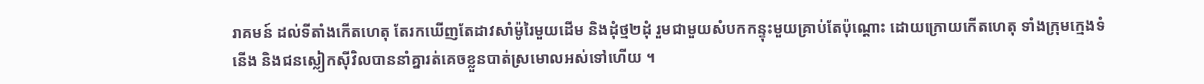រាគមន៍ ដល់ទីតាំងកើតហេតុ តែរកឃើញតែដាវសាំម៉ូរៃមួយដើម និងដុំថ្ម២ដុំ រួមជាមួយសំបកកន្ទុះមួយគ្រាប់តែប៉ុណ្តោះ ដោយក្រោយកើតហេតុ ទាំងក្រុមក្មេងទំនើង និងជនស្លៀកស៊ីវិលបាននាំគ្នារត់គេចខ្លួនបាត់ស្រមោលអស់ទៅហើយ ។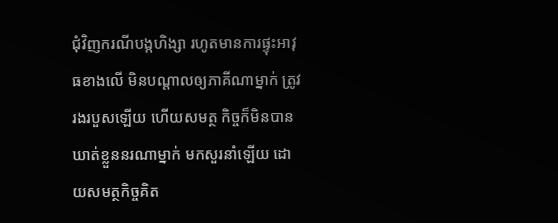ជុំវិញករណីបង្កហិង្សា រហូតមានការផ្ទុះអាវុធខាងលើ មិនបណ្តាលឲ្យភាគីណាម្នាក់ ត្រូវរងរបួសឡើយ ហើយសមត្ថ កិច្ចក៏មិនបានឃាត់ខ្លួននរណាម្នាក់ មកសួរនាំឡើយ ដោយសមត្ថកិច្ចគិត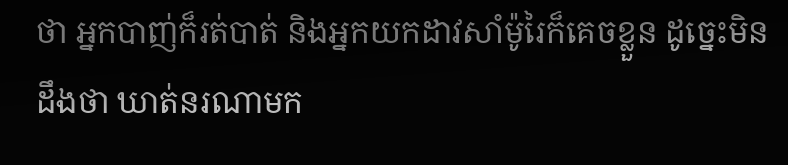ថា អ្នកបាញ់ក៏រត់បាត់ និងអ្នកយកដាវសាំម៉ូរៃក៏គេចខ្លួន ដូច្នេះមិនដឹងថា ឃាត់នរណាមក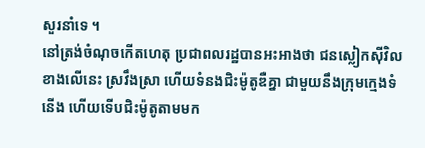សួរនាំទេ ។
នៅត្រង់ចំណុចកើតហេតុ ប្រជាពលរដ្ឋបានអះអាងថា ជនស្លៀកស៊ីវិលខាងលើនេះ ស្រវឹងស្រា ហើយទំនងជិះម៉ូតូឌឺគ្នា ជាមួយនឹងក្រុមក្មេងទំនើង ហើយទើបជិះម៉ូតូតាមមក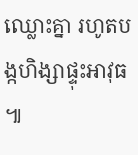ឈ្លោះគ្នា រហូតបង្កហិង្សាផ្ទុះអាវុធ ៕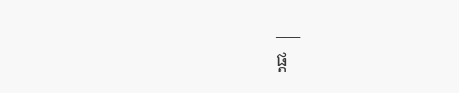___
ផ្ត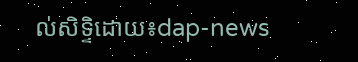ល់សិទ្ទិដោយ៖dap-news